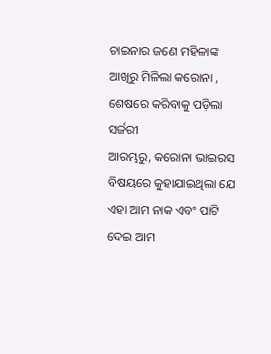ଚାଇନାର ଜଣେ ମହିଳାଙ୍କ ଆଖିରୁ ମିଳିଲା କରୋନା , ଶେଷରେ କରିବାକୁ ପଡ଼ିଲା ସର୍ଜରୀ
ଆରମ୍ଭରୁ, କରୋନା ଭାଇରସ ବିଷୟରେ କୁହାଯାଇଥିଲା ଯେ ଏହା ଆମ ନାକ ଏବଂ ପାଟି ଦେଇ ଆମ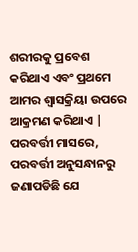ଶରୀରକୁ ପ୍ରବେଶ କରିଥାଏ ଏବଂ ପ୍ରଥମେ ଆମର ଶ୍ୱାସକ୍ରିୟା ଉପରେ ଆକ୍ରମଣ କରିଥାଏ | ପରବର୍ତ୍ତୀ ମାସରେ, ପରବର୍ତ୍ତୀ ଅନୁସନ୍ଧାନରୁ ଜଣାପଡିଛି ଯେ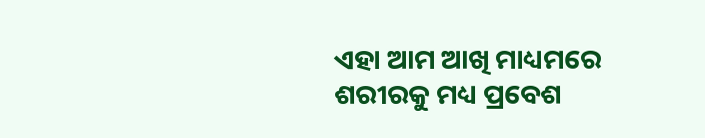ଏହା ଆମ ଆଖି ମାଧ୍ୟମରେ ଶରୀରକୁ ମଧ୍ୟ ପ୍ରବେଶ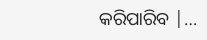କରିପାରିବ |…